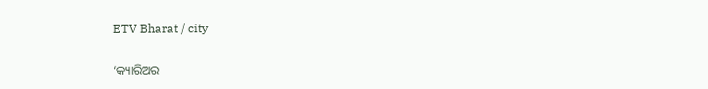ETV Bharat / city

‘କ୍ୟାରିଅର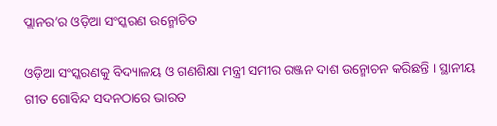ପ୍ଲାନର’ର ଓଡ଼ିଆ ସଂସ୍କରଣ ଉନ୍ମୋଚିତ

ଓଡ଼ିଆ ସଂସ୍କରଣକୁ ବିଦ୍ୟାଳୟ ଓ ଗଣଶିକ୍ଷା ମନ୍ତ୍ରୀ ସମୀର ରଞ୍ଜନ ଦାଶ ଉନ୍ମୋଚନ କରିଛନ୍ତି । ସ୍ଥାନୀୟ ଗୀତ ଗୋବିନ୍ଦ ସଦନଠାରେ ଭାରତ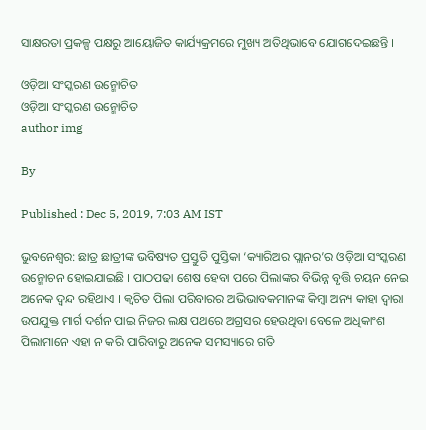ସାକ୍ଷରତା ପ୍ରକଳ୍ପ ପକ୍ଷରୁ ଆୟୋଜିତ କାର୍ଯ୍ୟକ୍ରମରେ ମୁଖ୍ୟ ଅତିଥିଭାବେ ଯୋଗଦେଇଛନ୍ତି ।

ଓଡ଼ିଆ ସଂସ୍କରଣ ଉନ୍ମୋଚିତ
ଓଡ଼ିଆ ସଂସ୍କରଣ ଉନ୍ମୋଚିତ
author img

By

Published : Dec 5, 2019, 7:03 AM IST

ଭୁବନେଶ୍ବର: ଛାତ୍ର ଛାତ୍ରୀଙ୍କ ଭବିଷ୍ୟତ ପ୍ରସ୍ତୁତି ପୁସ୍ତିକା ‘କ୍ୟାରିଅର ପ୍ଲାନର’ର ଓଡ଼ିଆ ସଂସ୍କରଣ ଉନ୍ମୋଚନ ହୋଇଯାଇଛି । ପାଠପଢା ଶେଷ ହେବା ପରେ ପିଲାଙ୍କର ବିଭିନ୍ନ ବୃତ୍ତି ଚୟନ ନେଇ ଅନେକ ଦ୍ଵନ୍ଦ ରହିଥାଏ । କ୍ଵଚିତ ପିଲା ପରିବାରର ଅଭିଭାବକମାନଙ୍କ କିମ୍ବା ଅନ୍ୟ କାହା ଦ୍ବାରା ଉପଯୁକ୍ତ ମାର୍ଗ ଦର୍ଶନ ପାଇ ନିଜର ଲକ୍ଷ ପଥରେ ଅଗ୍ରସର ହେଉଥିବା ବେଳେ ଅଧିକାଂଶ ପିଲାମାନେ ଏହା ନ କରି ପାରିବାରୁ ଅନେକ ସମସ୍ୟାରେ ଗତି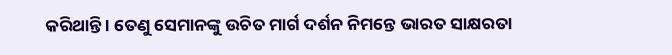କରିଥାନ୍ତି । ତେଣୁ ସେମାନଙ୍କୁ ଉଚିତ ମାର୍ଗ ଦର୍ଶନ ନିମନ୍ତେ ଭାରତ ସାକ୍ଷରତା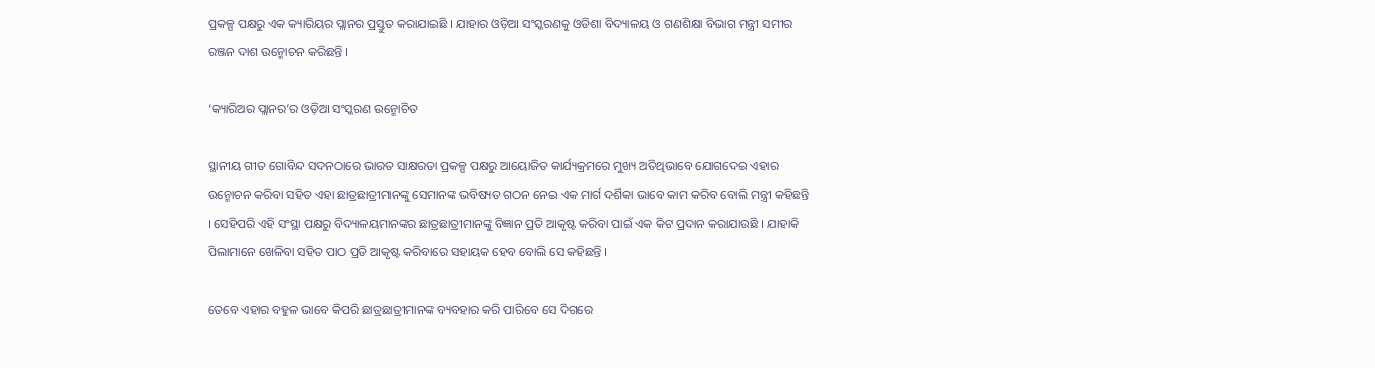ପ୍ରକଳ୍ପ ପକ୍ଷରୁ ଏକ କ୍ୟାରିୟର ପ୍ଲାନର ପ୍ରସ୍ତୁତ କରାଯାଇଛି । ଯାହାର ଓଡ଼ିଆ ସଂସ୍କରଣକୁ ଓଡିଶା ବିଦ୍ୟାଳୟ ଓ ଗଣଶିକ୍ଷା ବିଭାଗ ମନ୍ତ୍ରୀ ସମୀର ରଞ୍ଜନ ଦାଶ ଉନ୍ମୋଚନ କରିଛନ୍ତି ।

‘କ୍ୟାରିଅର ପ୍ଲାନର’ର ଓଡ଼ିଆ ସଂସ୍କରଣ ଉନ୍ମୋଚିତ

ସ୍ଥାନୀୟ ଗୀତ ଗୋବିନ୍ଦ ସଦନଠାରେ ଭାରତ ସାକ୍ଷରତା ପ୍ରକଳ୍ପ ପକ୍ଷରୁ ଆୟୋଜିତ କାର୍ଯ୍ୟକ୍ରମରେ ମୁଖ୍ୟ ଅତିଥିଭାବେ ଯୋଗଦେଇ ଏହାର ଉନ୍ମୋଚନ କରିବା ସହିତ ଏହା ଛାତ୍ରଛାତ୍ରୀମାନଙ୍କୁ ସେମାନଙ୍କ ଭବିଷ୍ୟତ ଗଠନ ନେଇ ଏକ ମାର୍ଗ ଦର୍ଶିକା ଭାବେ କାମ କରିବ ବୋଲି ମନ୍ତ୍ରୀ କହିଛନ୍ତି । ସେହିପରି ଏହି ସଂସ୍ଥା ପକ୍ଷରୁ ବିଦ୍ୟାଳୟମାନଙ୍କର ଛାତ୍ରଛାତ୍ରୀମାନଙ୍କୁ ବିଜ୍ଞାନ ପ୍ରତି ଆକୃଷ୍ଟ କରିବା ପାଇଁ ଏକ କିଟ ପ୍ରଦାନ କରାଯାଉଛି । ଯାହାକି ପିଲାମାନେ ଖେଳିବା ସହିତ ପାଠ ପ୍ରତି ଆକୃଷ୍ଟ କରିବାରେ ସହାୟକ ହେବ ବୋଲି ସେ କହିଛନ୍ତି ।

ତେବେ ଏହାର ବହୁଳ ଭାବେ କିପରି ଛାତ୍ରଛାତ୍ରୀମାନଙ୍କ ବ୍ୟବହାର କରି ପାରିବେ ସେ ଦିଗରେ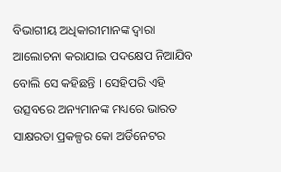ବିଭାଗୀୟ ଅଧିକାରୀମାନଙ୍କ ଦ୍ବାରା ଆଲୋଚନା କରାଯାଇ ପଦକ୍ଷେପ ନିଆଯିବ ବୋଲି ସେ କହିଛନ୍ତି । ସେହିପରି ଏହି ଉତ୍ସବରେ ଅନ୍ୟମାନଙ୍କ ମଧ୍ୟରେ ଭାରତ ସାକ୍ଷରତା ପ୍ରକଳ୍ପର କୋ ଅର୍ଡିନେଟର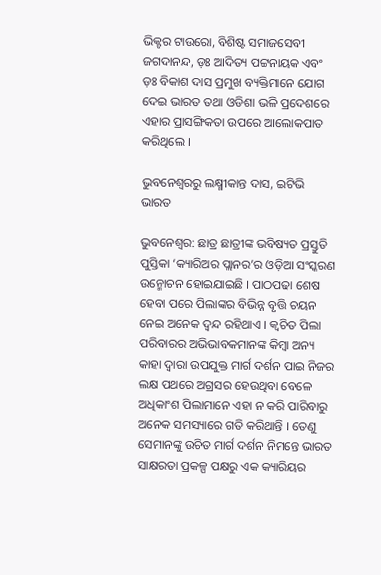ଭିକ୍ଟର ଟାଉରୋ, ବିଶିଷ୍ଟ ସମାଜସେବୀ ଜଗଦାନନ୍ଦ, ଡ଼ଃ ଆଦିତ୍ୟ ପଟ୍ଟନାୟକ ଏବଂ ଡ଼ଃ ବିକାଶ ଦାସ ପ୍ରମୁଖ ବ୍ୟକ୍ତିମାନେ ଯୋଗ ଦେଇ ଭାରତ ତଥା ଓଡିଶା ଭଳି ପ୍ରଦେଶରେ ଏହାର ପ୍ରାସଙ୍ଗିକତା ଉପରେ ଆଲୋକପାତ କରିଥିଲେ ।

ଭୁବନେଶ୍ବରରୁ ଲକ୍ଷ୍ମୀକାନ୍ତ ଦାସ, ଇଟିଭି ଭାରତ

ଭୁବନେଶ୍ବର: ଛାତ୍ର ଛାତ୍ରୀଙ୍କ ଭବିଷ୍ୟତ ପ୍ରସ୍ତୁତି ପୁସ୍ତିକା ‘କ୍ୟାରିଅର ପ୍ଲାନର’ର ଓଡ଼ିଆ ସଂସ୍କରଣ ଉନ୍ମୋଚନ ହୋଇଯାଇଛି । ପାଠପଢା ଶେଷ ହେବା ପରେ ପିଲାଙ୍କର ବିଭିନ୍ନ ବୃତ୍ତି ଚୟନ ନେଇ ଅନେକ ଦ୍ଵନ୍ଦ ରହିଥାଏ । କ୍ଵଚିତ ପିଲା ପରିବାରର ଅଭିଭାବକମାନଙ୍କ କିମ୍ବା ଅନ୍ୟ କାହା ଦ୍ବାରା ଉପଯୁକ୍ତ ମାର୍ଗ ଦର୍ଶନ ପାଇ ନିଜର ଲକ୍ଷ ପଥରେ ଅଗ୍ରସର ହେଉଥିବା ବେଳେ ଅଧିକାଂଶ ପିଲାମାନେ ଏହା ନ କରି ପାରିବାରୁ ଅନେକ ସମସ୍ୟାରେ ଗତି କରିଥାନ୍ତି । ତେଣୁ ସେମାନଙ୍କୁ ଉଚିତ ମାର୍ଗ ଦର୍ଶନ ନିମନ୍ତେ ଭାରତ ସାକ୍ଷରତା ପ୍ରକଳ୍ପ ପକ୍ଷରୁ ଏକ କ୍ୟାରିୟର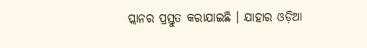ପ୍ଲାନର ପ୍ରସ୍ତୁତ କରାଯାଇଛି । ଯାହାର ଓଡ଼ିଆ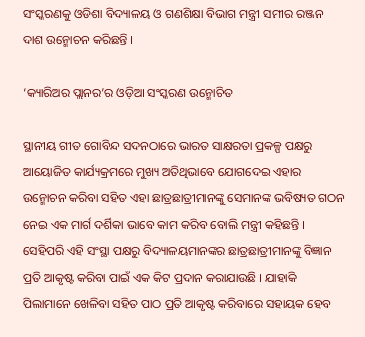ସଂସ୍କରଣକୁ ଓଡିଶା ବିଦ୍ୟାଳୟ ଓ ଗଣଶିକ୍ଷା ବିଭାଗ ମନ୍ତ୍ରୀ ସମୀର ରଞ୍ଜନ ଦାଶ ଉନ୍ମୋଚନ କରିଛନ୍ତି ।

‘କ୍ୟାରିଅର ପ୍ଲାନର’ର ଓଡ଼ିଆ ସଂସ୍କରଣ ଉନ୍ମୋଚିତ

ସ୍ଥାନୀୟ ଗୀତ ଗୋବିନ୍ଦ ସଦନଠାରେ ଭାରତ ସାକ୍ଷରତା ପ୍ରକଳ୍ପ ପକ୍ଷରୁ ଆୟୋଜିତ କାର୍ଯ୍ୟକ୍ରମରେ ମୁଖ୍ୟ ଅତିଥିଭାବେ ଯୋଗଦେଇ ଏହାର ଉନ୍ମୋଚନ କରିବା ସହିତ ଏହା ଛାତ୍ରଛାତ୍ରୀମାନଙ୍କୁ ସେମାନଙ୍କ ଭବିଷ୍ୟତ ଗଠନ ନେଇ ଏକ ମାର୍ଗ ଦର୍ଶିକା ଭାବେ କାମ କରିବ ବୋଲି ମନ୍ତ୍ରୀ କହିଛନ୍ତି । ସେହିପରି ଏହି ସଂସ୍ଥା ପକ୍ଷରୁ ବିଦ୍ୟାଳୟମାନଙ୍କର ଛାତ୍ରଛାତ୍ରୀମାନଙ୍କୁ ବିଜ୍ଞାନ ପ୍ରତି ଆକୃଷ୍ଟ କରିବା ପାଇଁ ଏକ କିଟ ପ୍ରଦାନ କରାଯାଉଛି । ଯାହାକି ପିଲାମାନେ ଖେଳିବା ସହିତ ପାଠ ପ୍ରତି ଆକୃଷ୍ଟ କରିବାରେ ସହାୟକ ହେବ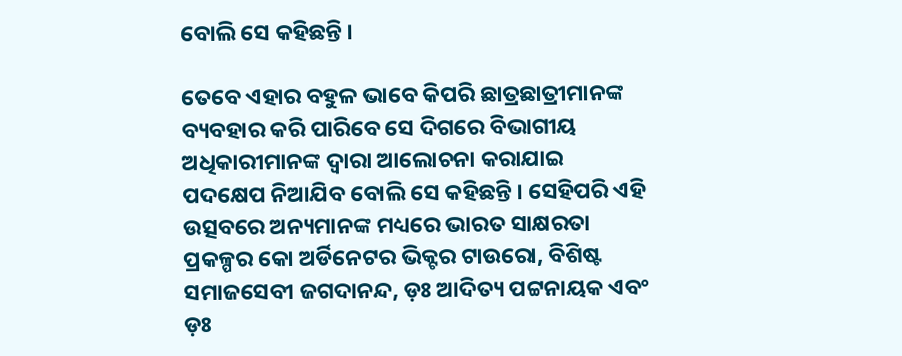ବୋଲି ସେ କହିଛନ୍ତି ।

ତେବେ ଏହାର ବହୁଳ ଭାବେ କିପରି ଛାତ୍ରଛାତ୍ରୀମାନଙ୍କ ବ୍ୟବହାର କରି ପାରିବେ ସେ ଦିଗରେ ବିଭାଗୀୟ ଅଧିକାରୀମାନଙ୍କ ଦ୍ବାରା ଆଲୋଚନା କରାଯାଇ ପଦକ୍ଷେପ ନିଆଯିବ ବୋଲି ସେ କହିଛନ୍ତି । ସେହିପରି ଏହି ଉତ୍ସବରେ ଅନ୍ୟମାନଙ୍କ ମଧ୍ୟରେ ଭାରତ ସାକ୍ଷରତା ପ୍ରକଳ୍ପର କୋ ଅର୍ଡିନେଟର ଭିକ୍ଟର ଟାଉରୋ, ବିଶିଷ୍ଟ ସମାଜସେବୀ ଜଗଦାନନ୍ଦ, ଡ଼ଃ ଆଦିତ୍ୟ ପଟ୍ଟନାୟକ ଏବଂ ଡ଼ଃ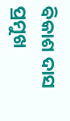ବିକାଶ ଦାସ ପ୍ରମୁଖ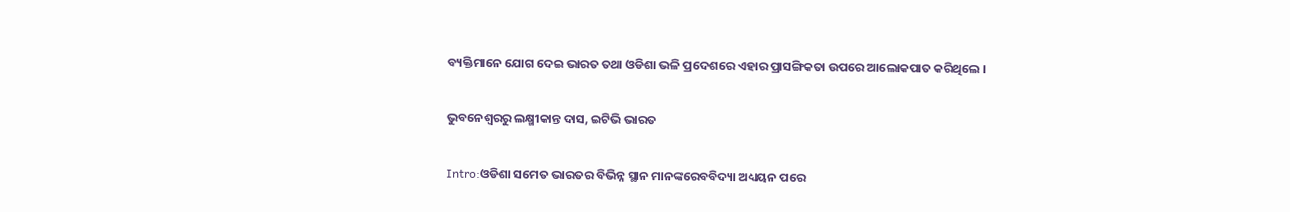ବ୍ୟକ୍ତିମାନେ ଯୋଗ ଦେଇ ଭାରତ ତଥା ଓଡିଶା ଭଳି ପ୍ରଦେଶରେ ଏହାର ପ୍ରାସଙ୍ଗିକତା ଉପରେ ଆଲୋକପାତ କରିଥିଲେ ।

ଭୁବନେଶ୍ବରରୁ ଲକ୍ଷ୍ମୀକାନ୍ତ ଦାସ, ଇଟିଭି ଭାରତ

Intro:ଓଡିଶା ସମେତ ଭାରତର ବିଭିନ୍ନ ସ୍ଥାନ ମାନଙ୍କରେବବିଦ୍ୟା ଅଧ୍ୟୟନ ପରେ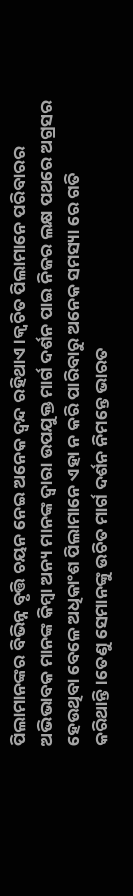ପିଲାମାନଙ୍କର ବିଭିନ୍ନ ବୃତ୍ତି ଚୟନ ନେଇ ଅନେକ ଦ୍ଵନ୍ଦ ରହିଥାଏ।କ୍ଵଚିତ ପିଲାମାନେ ପରିବାରର ଅଭିଭାବକ ମାନଙ୍କ କିମ୍ବା ଅନ୍ୟ ମାନଙ୍କ ଦ୍ୱାରା ଉପଯୁକ୍ତ ମାର୍ଗ ଦର୍ଶନ ପାଇ ନିଜର ଲକ୍ଷ ପଥରେ ଅଗ୍ରସର ହେଉଥିବା ବେଳେ ଅଧିକାଂଶ ପିଲାମାନେ ଏହା ନ କରି ପାରିବାରୁ ଅନେକ ସମସ୍ୟା ରେ ଗତି କରିଥାନ୍ତି।ତେଣୁ ସେମାନଙ୍କୁ ଉଚିତ ମାର୍ଗ ଦର୍ଶନ ନିମନ୍ତେ ଭାରତ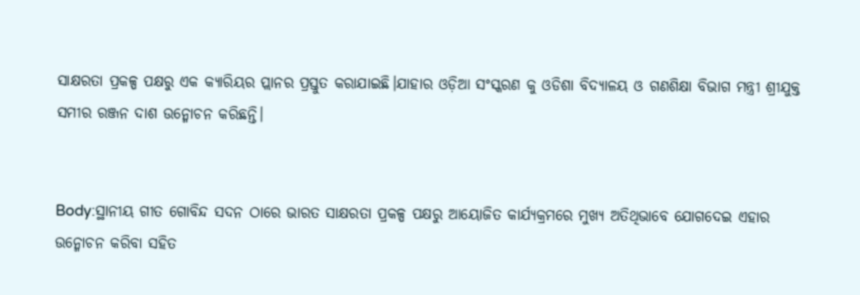ସାକ୍ଷରତା ପ୍ରକଳ୍ପ ପକ୍ଷରୁ ଏକ କ୍ୟାରିୟର ପ୍ଲାନର ପ୍ରସ୍ତୁତ କରାଯାଇଛି।ଯାହାର ଓଡ଼ିଆ ସଂସ୍କରଣ କୁ ଓଡିଶା ବିଦ୍ୟାଳୟ ଓ ଗଣଶିକ୍ଷା ବିଭାଗ ମନ୍ତ୍ରୀ ଶ୍ରୀଯୁକ୍ତ ସମୀର ରଞ୍ଜନ ଦାଶ ଉନ୍ମୋଚନ କରିଛନ୍ତି।


Body:ସ୍ଥାନୀୟ ଗୀତ ଗୋବିନ୍ଦ ସଦନ ଠାରେ ଭାରତ ସାକ୍ଷରତା ପ୍ରକଳ୍ପ ପକ୍ଷରୁ ଆୟୋଜିତ କାର୍ଯ୍ୟକ୍ରମରେ ମୁଖ୍ୟ ଅତିଥିଭାବେ ଯୋଗଦେଇ ଏହାର ଉନ୍ମୋଚନ କରିବା ସହିତ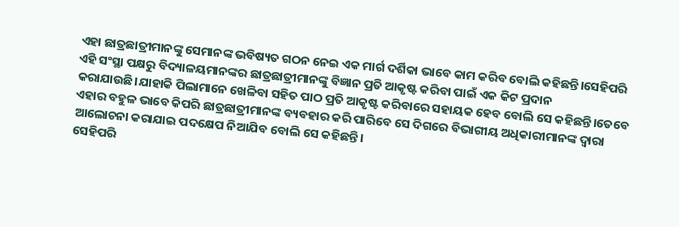ଏହା ଛାତ୍ରଛାତ୍ରୀମାନଙ୍କୁ ସେମାନଙ୍କ ଭବିଷ୍ୟତ ଗଠନ ନେଇ ଏକ ମାର୍ଗ ଦର୍ଶିକା ଭାବେ କାମ କରିବ ବୋଲି କହିଛନ୍ତି।ସେହିପରି ଏହି ସଂସ୍ଥା ପକ୍ଷରୁ ବିଦ୍ୟାଳୟମାନଙ୍କର ଛାତ୍ରଛାତ୍ରୀମାନଙ୍କୁ ବିଜ୍ଞାନ ପ୍ରତି ଆକୃଷ୍ଟ କରିବା ପାଇଁ ଏକ କିଟ ପ୍ରଦାନ କରାଯାଉଛି।ଯାହାକି ପିଲାମାନେ ଖେଳିବା ସହିତ ପାଠ ପ୍ରତି ଆକୃଷ୍ଟ କରିବାରେ ସହାୟକ ହେବ ବୋଲି ସେ କହିଛନ୍ତି।ତେବେ ଏହାର ବହୁଳ ଭାବେ କିପରି ଛାତ୍ରଛାତ୍ରୀମାନଙ୍କ ବ୍ୟବହାର କରି ପାରିବେ ସେ ଦିଗରେ ବିଭାଗୀୟ ଅଧିକାରୀମାନଙ୍କ ଦ୍ୱାରା ଆଲୋଚନା କରାଯାଇ ପଦକ୍ଷେପ ନିଆଯିବ ବୋଲି ସେ କହିଛନ୍ତି।
ସେହିପରି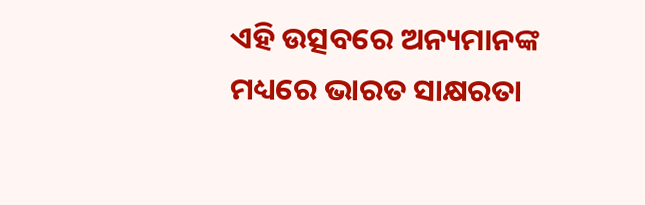ଏହି ଉତ୍ସବରେ ଅନ୍ୟମାନଙ୍କ ମଧ୍ୟରେ ଭାରତ ସାକ୍ଷରତା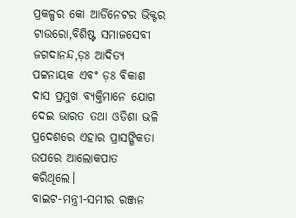ପ୍ରକଳ୍ପର କୋ ଆର୍ଡିନେଟର ଭିକ୍ଟର ଟାଉରୋ,ବିଶିଷ୍ଟ ସମାଜସେବୀ ଜଗଦାନନ୍ଦ,ଡ଼ଃ ଆଦିତ୍ୟ ପଟ୍ଟନାୟକ ଏବଂ ଡ଼ଃ ବିକାଶ ଦାସ ପ୍ରମୁଖ ବ୍ୟକ୍ତିମାନେ ଯୋଗ ଦେଇ ଭାରତ ତଥା ଓଡିଶା ଭଳି ପ୍ରଦେଶରେ ଏହାର ପ୍ରାସଙ୍ଗିକତା ଉପରେ ଆଲୋକପାତ କରିଥିଲେ।
ବାଇଟ-ମନ୍ତ୍ରୀ-ସମୀର ରଞ୍ଜନ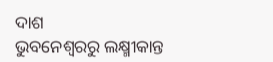ଦାଶ
ଭୁବନେଶ୍ୱରରୁ ଲକ୍ଷ୍ମୀକାନ୍ତ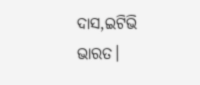ଦାସ,ଇଟିଭି ଭାରତ।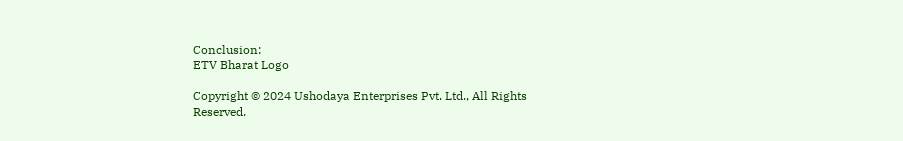Conclusion:
ETV Bharat Logo

Copyright © 2024 Ushodaya Enterprises Pvt. Ltd., All Rights Reserved.